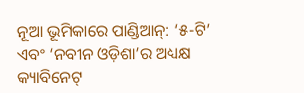ନୂଆ ଭୂମିକାରେ ପାଣ୍ଡିଆନ୍: ‘୫-ଟି’ ଏବଂ ‘ନବୀନ ଓଡ଼ିଶା’ର ଅଧ୍ୟକ୍ଷ କ୍ୟାବିନେଟ୍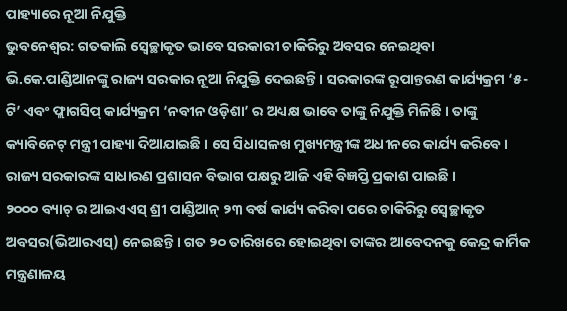ପାହ୍ୟାରେ ନୂଆ ନିଯୁକ୍ତି
ଭୁବନେଶ୍ୱର: ଗତକାଲି ସ୍ୱେଚ୍ଛାକୃତ ଭାବେ ସରକାରୀ ଚାକିରିରୁ ଅବସର ନେଇଥିବା ଭି.କେ.ପାଣ୍ଡିଆନଙ୍କୁ ରାଜ୍ୟ ସରକାର ନୂଆ ନିଯୁକ୍ତି ଦେଇଛନ୍ତି । ସରକାରଙ୍କ ରୂପାନ୍ତରଣ କାର୍ଯ୍ୟକ୍ରମ ‘୫-ଟି’ ଏବଂ ଫ୍ଲାଗସିପ୍ କାର୍ଯ୍ୟକ୍ରମ ‘ନବୀନ ଓଡ଼ିଶା’ ର ଅଧ୍ୟକ୍ଷ ଭାବେ ତାଙ୍କୁ ନିଯୁକ୍ତି ମିଳିଛି । ତାଙ୍କୁ କ୍ୟାବିନେଟ୍ ମନ୍ତ୍ରୀ ପାହ୍ୟା ଦିଆଯାଇଛି । ସେ ସିଧାସଳଖ ମୁଖ୍ୟମନ୍ତ୍ରୀଙ୍କ ଅଧୀନରେ କାର୍ଯ୍ୟ କରିବେ । ରାଜ୍ୟ ସରକାରଙ୍କ ସାଧାରଣ ପ୍ରଶାସନ ବିଭାଗ ପକ୍ଷରୁ ଆଜି ଏହି ବିଜ୍ଞପ୍ତି ପ୍ରକାଶ ପାଇଛି ।
୨୦୦୦ ବ୍ୟାଚ୍ ର ଆଇଏଏସ୍ ଶ୍ରୀ ପାଣ୍ଡିଆନ୍ ୨୩ ବର୍ଷ କାର୍ଯ୍ୟ କରିବା ପରେ ଚାକିରିରୁ ସ୍ୱେଚ୍ଛାକୃତ ଅବସର(ଭିଆରଏସ୍) ନେଇଛନ୍ତି । ଗତ ୨୦ ତାରିଖରେ ହୋଇଥିବା ତାଙ୍କର ଆବେଦନକୁ କେନ୍ଦ୍ର କାର୍ମିକ ମନ୍ତ୍ରଣାଳୟ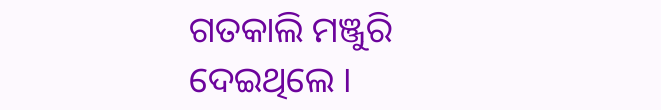ଗତକାଲି ମଞ୍ଜୁରି ଦେଇଥିଲେ ।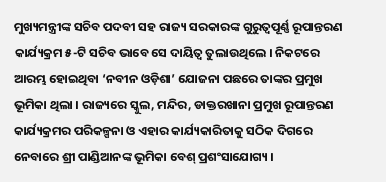ମୁଖ୍ୟମନ୍ତ୍ରୀଙ୍କ ସଚିବ ପଦବୀ ସହ ରାଜ୍ୟ ସରକାରଙ୍କ ଗୁରୁତ୍ୱପୂର୍ଣ୍ଣ ରୂପାନ୍ତରଣ କାର୍ଯ୍ୟକ୍ରମ ୫-ଟି ସଚିବ ଭାବେ ସେ ଦାୟିତ୍ୱ ତୁଲାଉଥିଲେ । ନିକଟରେ ଆରମ୍ଭ ହୋଇଥିବା ‘ନବୀନ ଓଡ଼ିଶା’ ଯୋଜନା ପଛରେ ତାଙ୍କର ପ୍ରମୁଖ ଭୂମିକା ଥିଲା । ରାଜ୍ୟରେ ସ୍କୁଲ, ମନ୍ଦିର, ଡାକ୍ତରଖାନା ପ୍ରମୁଖ ରୂପାନ୍ତରଣ କାର୍ଯ୍ୟକ୍ରମର ପରିକଳ୍ପନା ଓ ଏହାର କାର୍ଯ୍ୟକାରିତାକୁ ସଠିକ ଦିଗରେ ନେବାରେ ଶ୍ରୀ ପାଣ୍ଡିଆନଙ୍କ ଭୂମିକା ବେଶ୍ ପ୍ରଶଂସାଯୋଗ୍ୟ ।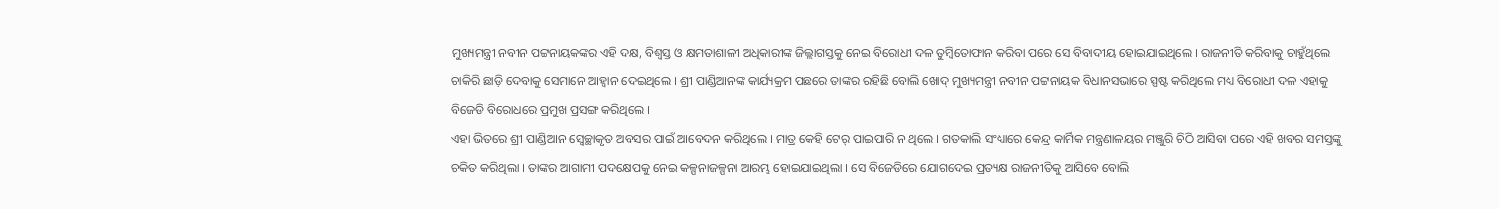ମୁଖ୍ୟମନ୍ତ୍ରୀ ନବୀନ ପଟ୍ଟନାୟକଙ୍କର ଏହି ଦକ୍ଷ, ବିଶ୍ୱସ୍ତ ଓ କ୍ଷମତାଶାଳୀ ଅଧିକାରୀଙ୍କ ଜିଲ୍ଲାଗସ୍ତକୁ ନେଇ ବିରୋଧୀ ଦଳ ତୁମ୍ବିତୋଫାନ କରିବା ପରେ ସେ ବିବାଦୀୟ ହୋଇଯାଇଥିଲେ । ରାଜନୀତି କରିବାକୁ ଚାହୁଁଥିଲେ ଚାକିରି ଛାଡ଼ି ଦେବାକୁ ସେମାନେ ଆହ୍ୱାନ ଦେଇଥିଲେ । ଶ୍ରୀ ପାଣ୍ଡିଆନଙ୍କ କାର୍ଯ୍ୟକ୍ରମ ପଛରେ ତାଙ୍କର ରହିଛି ବୋଲି ଖୋଦ୍ ମୁଖ୍ୟମନ୍ତ୍ରୀ ନବୀନ ପଟ୍ଟନାୟକ ବିଧାନସଭାରେ ସ୍ପଷ୍ଟ କରିଥିଲେ ମଧ୍ୟ ବିରୋଧୀ ଦଳ ଏହାକୁ ବିଜେଡି ବିରୋଧରେ ପ୍ରମୁଖ ପ୍ରସଙ୍ଗ କରିଥିଲେ ।
ଏହା ଭିତରେ ଶ୍ରୀ ପାଣ୍ଡିଆନ ସ୍ୱେଚ୍ଛାକୃତ ଅବସର ପାଇଁ ଆବେଦନ କରିଥିଲେ । ମାତ୍ର କେହି ଟେର୍ ପାଇପାରି ନ ଥିଲେ । ଗତକାଲି ସଂଧ୍ୟାରେ କେନ୍ଦ୍ର କାର୍ମିକ ମନ୍ତ୍ରଣାଳୟର ମଞ୍ଜୁରି ଚିଠି ଆସିବା ପରେ ଏହି ଖବର ସମସ୍ତଙ୍କୁ ଚକିତ କରିଥିଲା । ତାଙ୍କର ଆଗାମୀ ପଦକ୍ଷେପକୁ ନେଇ କଳ୍ପନାଜଳ୍ପନା ଆରମ୍ଭ ହୋଇଯାଇଥିଲା । ସେ ବିଜେଡିରେ ଯୋଗଦେଇ ପ୍ରତ୍ୟକ୍ଷ ରାଜନୀତିକୁ ଆସିବେ ବୋଲି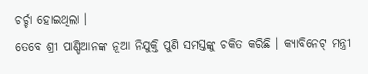ଚର୍ଚ୍ଚା ହୋଇଥିଲା ।
ତେବେ ଶ୍ରୀ ପାଣ୍ଡିଆନଙ୍କ ନୂଆ ନିଯୁକ୍ତି ପୁଣି ସମସ୍ତଙ୍କୁ ଚକିତ କରିଛି । କ୍ୟାବିନେଟ୍ ମନ୍ତ୍ରୀ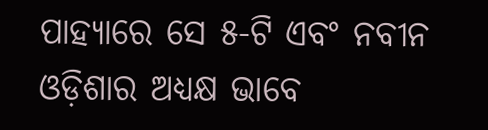ପାହ୍ୟାରେ ସେ ୫-ଟି ଏବଂ ନବୀନ ଓଡ଼ିଶାର ଅଧ୍ୟକ୍ଷ ଭାବେ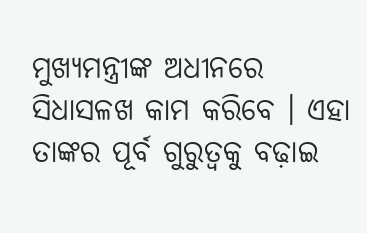ମୁଖ୍ୟମନ୍ତ୍ରୀଙ୍କ ଅଧୀନରେ ସିଧାସଳଖ କାମ କରିବେ । ଏହା ତାଙ୍କର ପୂର୍ବ ଗୁରୁତ୍ୱକୁ ବଢ଼ାଇ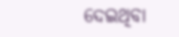ଦେଇଥିବା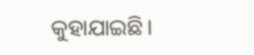କୁହାଯାଇଛି।